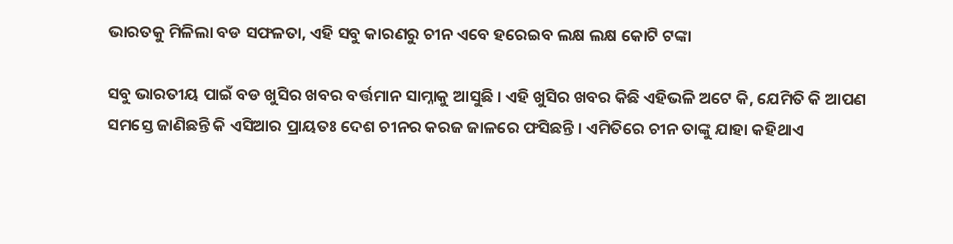ଭାରତକୁ ମିଳିଲା ବଡ ସଫଳତା, ଏହି ସବୁ କାରଣରୁ ଚୀନ ଏବେ ହରେଇବ ଲକ୍ଷ ଲକ୍ଷ କୋଟି ଟଙ୍କା

ସବୁ ଭାରତୀୟ ପାଇଁ ବଡ ଖୁସିର ଖବର ବର୍ତ୍ତମାନ ସାମ୍ନାକୁ ଆସୁଛି । ଏହି ଖୁସିର ଖବର କିଛି ଏହିଭଳି ଅଟେ କି, ଯେମିତି କି ଆପଣ ସମସ୍ତେ ଜାଣିଛନ୍ତି କି ଏସିଆର ପ୍ରାୟତଃ ଦେଶ ଚୀନର କରଜ ଜାଳରେ ଫସିଛନ୍ତି । ଏମିତିରେ ଚୀନ ତାଙ୍କୁ ଯାହା କହିଥାଏ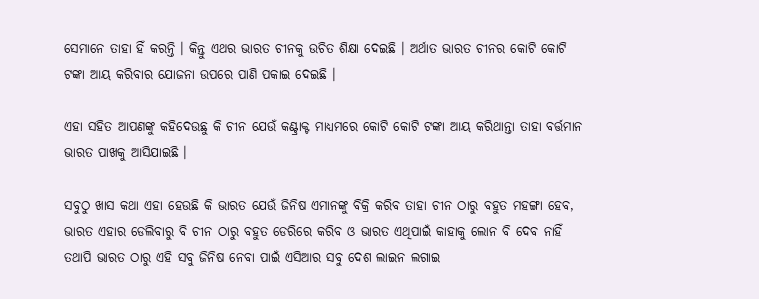ସେମାନେ ତାହା ହିଁ କରନ୍ତି । କିନ୍ତୁ ଏଥର ଭାରତ ଚୀନକୁ ଉଚିତ ଶିକ୍ଷା ଦେଇଛି । ଅର୍ଥାତ ଭାରତ ଚୀନର କୋଟି କୋଟି ଟଙ୍କା ଆୟ କରିବାର ଯୋଜନା ଉପରେ ପାଣି ପକାଇ ଦେଇଛି ।

ଏହା ସହିତ ଆପଣଙ୍କୁ କହିଦେଉଛୁ କି ଚୀନ ଯେଉଁ କଣ୍ଟ୍ରାକ୍ଟ ମାଧ୍ୟମରେ କୋଟି କୋଟି ଟଙ୍କା ଆୟ କରିଥାନ୍ତା ତାହା ବର୍ତ୍ତମାନ ଭାରତ ପାଖକୁ ଆସିଯାଇଛି ।

ସବୁଠୁ ଖାସ କଥା ଏହା ହେଉଛି କି ଭାରତ ଯେଉଁ ଜିନିଷ ଏମାନଙ୍କୁ ବିକ୍ରି କରିବ ତାହା ଚୀନ ଠାରୁ ବହୁତ ମହଙ୍ଗା ହେବ, ଭାରତ ଏହାର ଡେଲିବାରୁ ବି ଚୀନ ଠାରୁ ବହୁତ ଡେରିରେ କରିବ ଓ ଭାରତ ଏଥିପାଇଁ କାହାକୁ ଲୋନ ବି ଦେବ ନାହିଁ ତଥାପି ଭାରତ ଠାରୁ ଏହି ସବୁ ଜିନିଷ ନେବା ପାଇଁ ଏସିଆର ସବୁ ଦେଶ ଲାଇନ ଲଗାଇ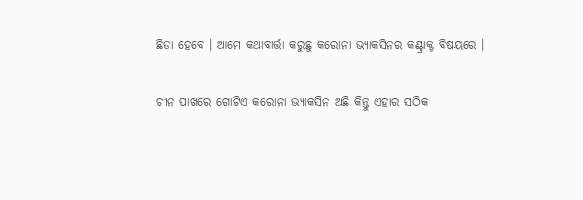ଛିଡା ହେବେ । ଆମେ କଥାବାର୍ତ୍ତା କରୁଛୁ କରୋନା ଭ୍ୟାକସିନର କଣ୍ଟ୍ରାକ୍ଟ ବିଷୟରେ ।

ଚୀନ ପାଖରେ ଗୋଟିଏ କରୋନା ଭ୍ୟାକସିନ ଅଛି କିନ୍ତୁ ଏହାର ସଠିକ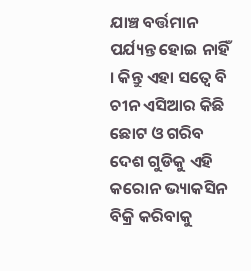ଯାଞ୍ଚ ବର୍ତ୍ତମାନ ପର୍ଯ୍ୟନ୍ତ ହୋଇ ନାହିଁ । କିନ୍ତୁ ଏହା ସତ୍ବେ ବି ଚୀନ ଏସିଆର କିଛି ଛୋଟ ଓ ଗରିବ ଦେଶ ଗୁଡିକୁ ଏହି କରୋନ ଭ୍ୟାକସିନ ବିକ୍ରି କରିବାକୁ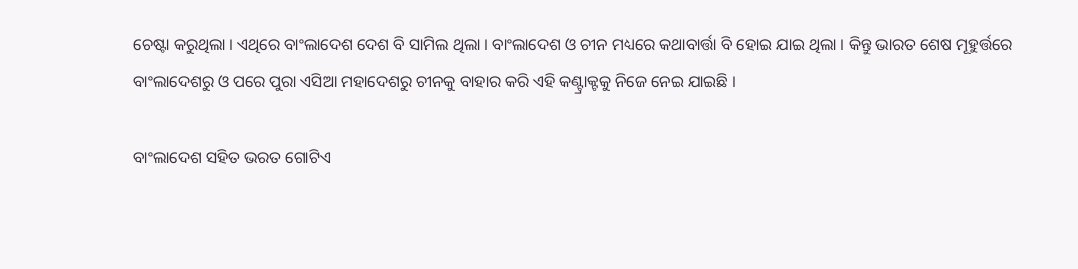ଚେଷ୍ଟା କରୁଥିଲା । ଏଥିରେ ବାଂଲାଦେଶ ଦେଶ ବି ସାମିଲ ଥିଲା । ବାଂଲାଦେଶ ଓ ଚୀନ ମଧ୍ୟରେ କଥାବାର୍ତ୍ତା ବି ହୋଇ ଯାଇ ଥିଲା । କିନ୍ତୁ ଭାରତ ଶେଷ ମୂହୁର୍ତ୍ତରେ ବାଂଲାଦେଶରୁ ଓ ପରେ ପୁରା ଏସିଆ ମହାଦେଶରୁ ଚୀନକୁ ବାହାର କରି ଏହି କଣ୍ଟ୍ରାକ୍ଟକୁ ନିଜେ ନେଇ ଯାଇଛି ।

ବାଂଲାଦେଶ ସହିତ ଭରତ ଗୋଟିଏ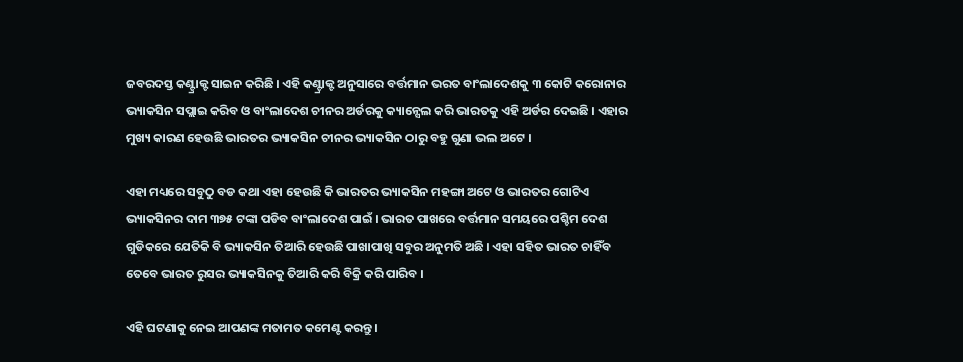ଜବରଦସ୍ତ କଣ୍ଟ୍ରାକ୍ଟ ସାଇନ କରିଛି । ଏହି କଣ୍ଟ୍ରାକ୍ଟ ଅନୁସାରେ ବର୍ତ୍ତମାନ ଭରତ ବାଂଲାଦେଶକୁ ୩ କୋଟି କରୋନାର ଭ୍ୟାକସିନ ସପ୍ଲାଇ କରିବ ଓ ବାଂଲାଦେଶ ଚୀନର ଅର୍ଡରକୁ କ୍ୟାନ୍ସେଲ କରି ଭାରତକୁ ଏହି ଅର୍ଡର ଦେଇଛି । ଏହାର ମୁଖ୍ୟ କାରଣ ହେଉଛି ଭାରତର ଭ୍ୟାକସିନ ଚୀନର ଭ୍ୟାକସିନ ଠାରୁ ବହୁ ଗୁଣା ଭଲ ଅଟେ ।

ଏହା ମଧ୍ୟରେ ସବୁଠୁ ବଡ କଥା ଏହା ହେଉଛି କି ଭାରତର ଭ୍ୟାକସିନ ମହଙ୍ଗା ଅଟେ ଓ ଭାରତର ଗୋଟିଏ ଭ୍ୟାକସିନର ଦାମ ୩୭୫ ଟଙ୍କା ପଡିବ ବାଂଲାଦେଶ ପାଇଁ । ଭାରତ ପାଖରେ ବର୍ତ୍ତମାନ ସମୟରେ ପଶ୍ଚିମ ଦେଶ ଗୁଡିକରେ ଯେତିକି ବି ଭ୍ୟାକସିନ ତିଆରି ହେଉଛି ପାଖାପାଖି ସବୁର ଅନୁମତି ଅଛି । ଏହା ସହିତ ଭାରତ ଚାହିଁବ ତେବେ ଭାରତ ରୁସର ଭ୍ୟାକସିନକୁ ତିଆରି କରି ବିକ୍ରି କରି ପାରିବ ।

ଏହି ଘଟଣାକୁ ନେଇ ଆପଣଙ୍କ ମତାମତ କମେଣ୍ଟ କରନ୍ତୁ ।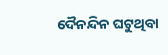ଦୈନନ୍ଦିନ ଘଟୁଥିବା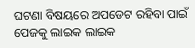ଘଟଣା ବିଷୟରେ ଅପଡେଟ ରହିବା ପାଇଁ ପେଜକୁ ଲାଇକ ଲାଇକ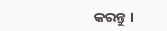କରନ୍ତୁ ।